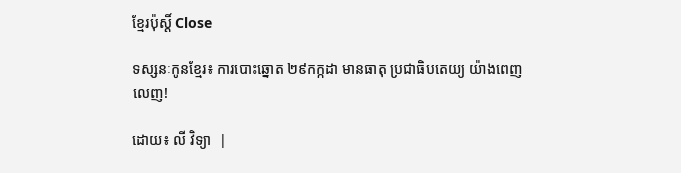ខ្មែរប៉ុស្ដិ៍ Close

ទស្សនៈកូនខ្មែរ៖ ការបោះឆ្នោត ២៩កក្កដា មានធាតុ ប្រជាធិបតេយ្យ យ៉ាងពេញលេញ!

ដោយ៖ លី វិទ្យា  |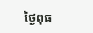ថ្ងៃពុធ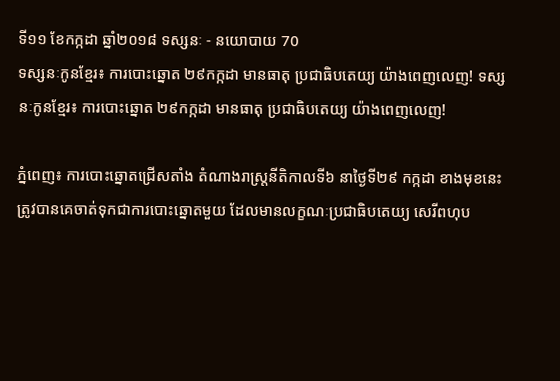ទី១១ ខែកក្កដា ឆ្នាំ២០១៨ ទស្សនៈ - នយោបាយ 70
ទស្សនៈកូនខ្មែរ៖ ការបោះឆ្នោត ២៩កក្កដា មានធាតុ ប្រជាធិបតេយ្យ យ៉ាងពេញលេញ! ទស្សនៈកូនខ្មែរ៖ ការបោះឆ្នោត ២៩កក្កដា មានធាតុ ប្រជាធិបតេយ្យ យ៉ាងពេញលេញ!

ភ្នំពេញ៖ ការបោះឆ្នោតជ្រើសតាំង តំណាងរាស្ត្រនីតិកាលទី៦ នាថ្ងៃទី២៩ កក្កដា ខាងមុខនេះ ត្រូវបានគេចាត់ទុកជាការបោះឆ្នោតមួយ ដែលមានលក្ខណៈប្រជាធិបតេយ្យ សេរីពហុប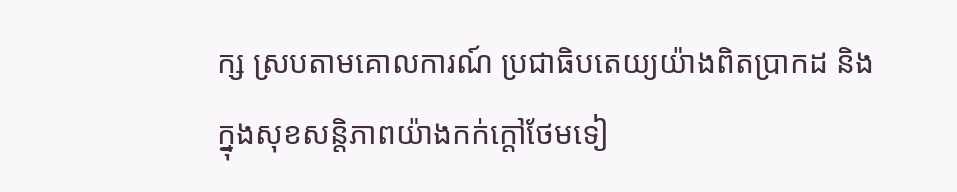ក្ស ស្របតាមគោលការណ៍ ប្រជាធិបតេយ្យយ៉ាងពិតប្រាកដ និងក្នុងសុខសន្តិភាពយ៉ាងកក់ក្តៅថែមទៀ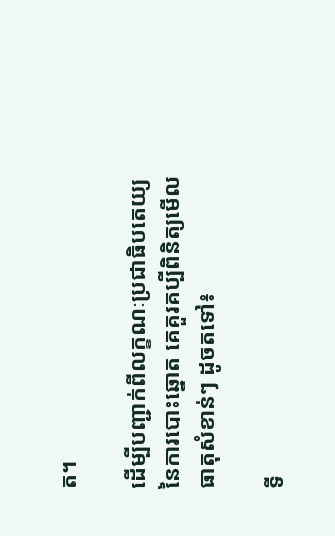ត។

ដើម្បីបញ្ជាក់ពីលក្ខណៈប្រជាធិបតេយ្យ នៃការបោះឆ្នោត គេគួរគប្បីពិនិត្យមើល ធាតុសំខាន់ៗ ដូចតទៅ៖

ទី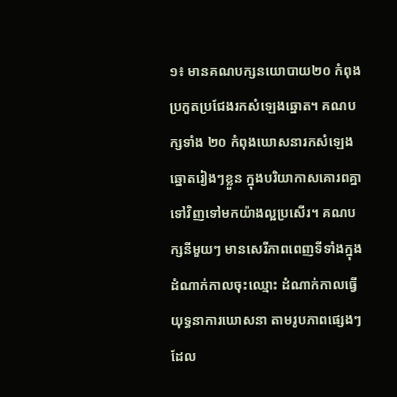១៖ មានគណបក្សនយោបាយ២០ កំពុងប្រកួតប្រជែងរកសំឡេងឆ្នោត។ គណបក្សទាំង ២០ កំពុងឃោសនារកសំឡេងឆ្នោតរៀងៗខ្លួន ក្នុងបរិយាកាសគោរពគ្នាទៅវិញទៅមកយ៉ាងល្អប្រសើរ។ គណបក្សនីមួយៗ មានសេរីភាពពេញទីទាំងក្នុងដំណាក់កាលចុះឈ្មោះ ដំណាក់កាលធ្វើយុទ្ធនាការឃោសនា តាមរូបភាពផ្សេងៗដែល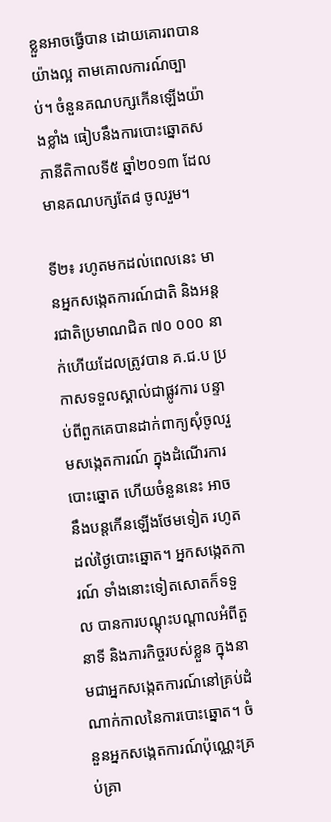ខ្លួនអាចធ្វើបាន ដោយគោរពបានយ៉ាងល្អ តាមគោលការណ៍ច្បាប់។ ចំនួនគណបក្សកើនឡើងយ៉ាងខ្លាំង ធៀបនឹងការបោះឆ្នោតសភានីតិកាលទី៥ ឆ្នាំ២០១៣ ដែលមានគណបក្សតែ៨ ចូលរួម។

ទី២៖ រហូតមកដល់ពេលនេះ មានអ្នកសង្កេតការណ៍ជាតិ និងអន្តរជាតិប្រមាណជិត ៧០ ០០០ នាក់ហើយដែលត្រូវបាន គ.ជ.ប ប្រកាសទទួលស្គាល់ជាផ្លូវការ បន្ទាប់ពីពួកគេបានដាក់ពាក្យសុំចូលរួមសង្កេតការណ៍ ក្នុងដំណើរការបោះឆ្នោត ហើយចំនួននេះ អាចនឹងបន្តកើនឡើងថែមទៀត រហូតដល់ថ្ងៃបោះឆ្នោត។ អ្នកសង្កេតការណ៍ ទាំងនោះទៀតសោតក៏ទទួល បានការបណ្តុះបណ្តាលអំពីតួនាទី និងភារកិច្ចរបស់ខ្លួន ក្នុងនាមជាអ្នកសង្កេតការណ៍នៅគ្រប់ដំណាក់កាលនៃការបោះឆ្នោត។ ចំនួនអ្នកសង្កេតការណ៍ប៉ុណ្ណេះគ្រប់គ្រា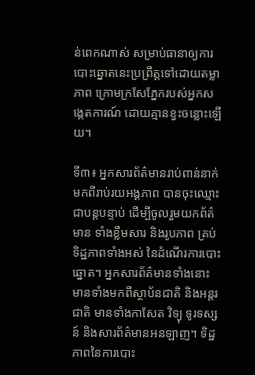ន់ពេកណាស់ សម្រាប់ធានាឲ្យការបោះឆ្នោតនេះប្រព្រឹត្តទៅដោយតម្លាភាព ក្រោមក្រសែភ្នែករបស់អ្នកសង្កេតការណ៍ ដោយគ្មានខ្វះចន្លោះឡើយ។

ទី៣៖ អ្នកសារព័ត៌មានរាប់ពាន់នាក់ មកពីរាប់រយអង្គភាព បានចុះឈ្មោះជាបន្តបន្ទាប់ ដើម្បីចូលរួមយកព័ត៌មាន ទាំងខ្លឹមសារ និងរូបភាព គ្រប់ទិដ្ឋភាពទាំងអស់ នៃដំណើរការបោះឆ្នោត។ អ្នកសារព័ត៌មានទាំងនោះ មានទាំងមកពីស្ថាប័នជាតិ និងអន្តរជាតិ មានទាំងកាសែត វិទ្យុ ទូរទស្សន៍ និងសារព័ត៌មានអនឡាញ។ ទិដ្ឋភាពនៃការបោះ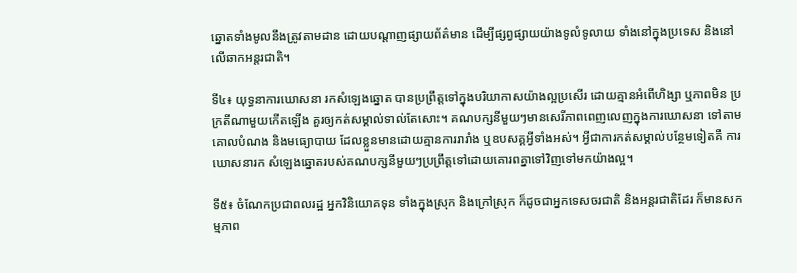ឆ្នោតទាំងមូលនឹងត្រូវតាមដាន ដោយបណ្តាញផ្សាយព័ត៌មាន ដើម្បីផ្សព្វផ្សាយយ៉ាងទូលំទូលាយ ទាំងនៅក្នុងប្រទេស និងនៅលើឆាកអន្តរជាតិ។

ទី៤៖ យុទ្ធនាការឃោសនា រកសំឡេងឆ្នោត បានប្រព្រឹត្តទៅក្នុងបរិយាកាសយ៉ាងល្អប្រសើរ ដោយគ្មានអំពើហិង្សា ឬភាពមិន ប្រក្រតីណាមួយកើតឡើង គួរឲ្យកត់សម្គាល់ទាល់តែសោះ។ គណបក្សនីមួយៗមានសេរីភាពពេញលេញក្នុងការឃោសនា ទៅតាមគោលបំណង និងមធ្យោបាយ ដែលខ្លួនមានដោយគ្មានការរារាំង ឬឧបសគ្គអ្វីទាំងអស់។ អ្វីជាការកត់សម្គាល់បន្ថែមទៀតគឺ ការឃោសនារក សំឡេងឆ្នោតរបស់គណបក្សនីមួយៗប្រព្រឹត្តទៅដោយគោរពគ្នាទៅវិញទៅមកយ៉ាងល្អ។

ទី៥៖ ចំណែកប្រជាពលរដ្ឋ អ្នកវិនិយោគទុន ទាំងក្នុងស្រុក និងក្រៅស្រុក ក៏ដូចជាអ្នកទេសចរជាតិ និងអន្តរជាតិដែរ ក៏មានសកម្មភាព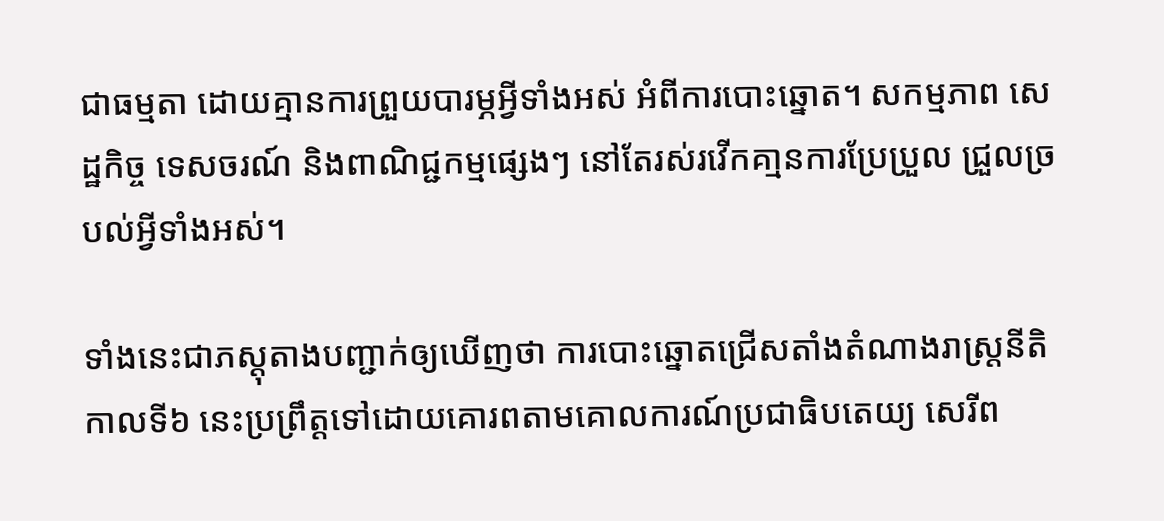ជាធម្មតា ដោយគ្មានការព្រួយបារម្ភអ្វីទាំងអស់ អំពីការបោះឆ្នោត។ សកម្មភាព សេដ្ឋកិច្ច ទេសចរណ៍ និងពាណិជ្ជកម្មផ្សេងៗ នៅតែរស់រវើកគា្មនការប្រែប្រួល ជ្រួលច្របល់អ្វីទាំងអស់។

ទាំងនេះជាភស្តុតាងបញ្ជាក់ឲ្យឃើញថា ការបោះឆ្នោតជ្រើសតាំងតំណាងរាស្ត្រនីតិកាលទី៦ នេះប្រព្រឹត្តទៅដោយគោរពតាមគោលការណ៍ប្រជាធិបតេយ្យ សេរីព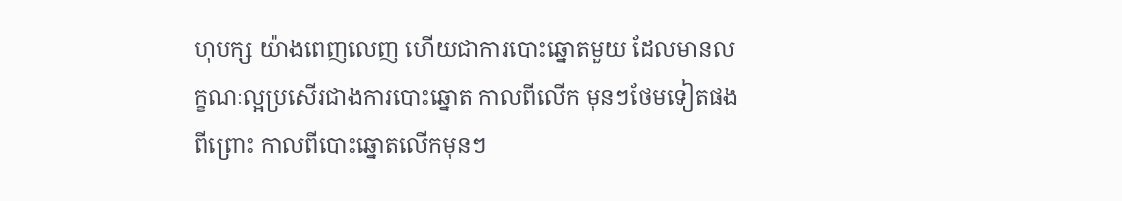ហុបក្ស យ៉ាងពេញលេញ ហើយជាការបោះឆ្នោតមួយ ដែលមានលក្ខណៈល្អប្រសើរជាងការបោះឆ្នោត កាលពីលើក មុនៗថែមទៀតផងពីព្រោះ កាលពីបោះឆ្នោតលើកមុនៗ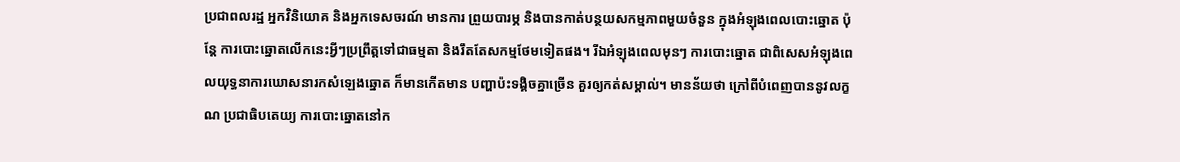ប្រជាពលរដ្ឋ អ្នកវិនិយោគ និងអ្នកទេសចរណ៍ មានការ ព្រួយបារម្ភ និងបានកាត់បន្ថយសកម្មភាពមួយចំនួន ក្នុងអំឡុងពេលបោះឆ្នោត ប៉ុន្តែ ការបោះឆ្នោតលើកនេះអ្វីៗប្រព្រឹត្តទៅជាធម្មតា និងរឹតតែសកម្មថែមទៀតផង។ រីឯអំឡុងពេលមុនៗ ការបោះឆ្នោត ជាពិសេសអំឡុងពេលយុទ្ធនាការឃោសនារកសំឡេងឆ្នោត ក៏មានកើតមាន បញ្ហាប៉ះទង្គិចគ្នាច្រើន គួរឲ្យកត់សម្គាល់។ មានន័យថា ក្រៅពីបំពេញបាននូវលក្ខណ ប្រជាធិបតេយ្យ ការបោះឆ្នោតនៅក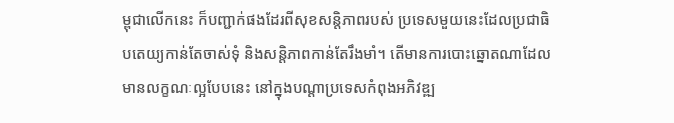ម្ពុជាលើកនេះ ក៏បញ្ជាក់ផងដែរពីសុខសន្តិភាពរបស់ ប្រទេសមួយនេះដែលប្រជាធិបតេយ្យកាន់តែចាស់ទុំ និងសន្តិភាពកាន់តែរឹងមាំ។ តើមានការបោះឆ្នោតណាដែល មានលក្ខណៈល្អបែបនេះ នៅក្នុងបណ្តាប្រទេសកំពុងអភិវឌ្ឍ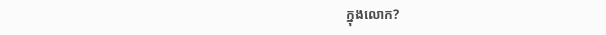ក្នុងលោក?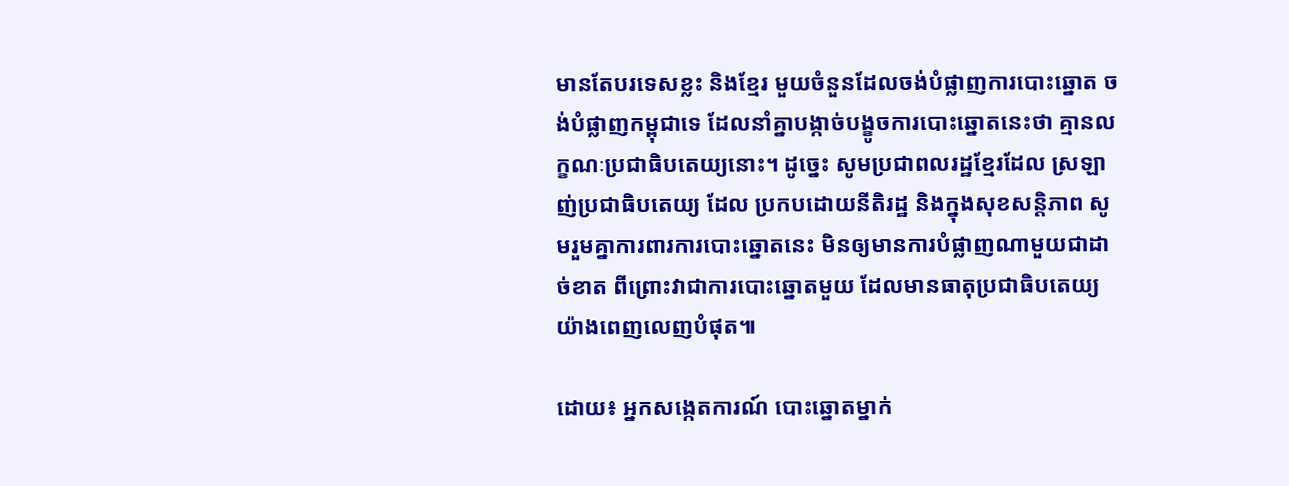មានតែបរទេសខ្លះ និងខ្មែរ មួយចំនួនដែលចង់បំផ្លាញការបោះឆ្នោត ចង់បំផ្លាញកម្ពុជាទេ ដែលនាំគ្នាបង្កាច់បង្ខូចការបោះឆ្នោតនេះថា គ្មានលក្ខណៈប្រជាធិបតេយ្យនោះ។ ដូច្នេះ សូមប្រជាពលរដ្ឋខ្មែរដែល ស្រឡាញ់ប្រជាធិបតេយ្យ ដែល ប្រកបដោយនីតិរដ្ឋ និងក្នុងសុខសន្តិភាព សូមរួមគ្នាការពារការបោះឆ្នោតនេះ មិនឲ្យមានការបំផ្លាញណាមួយជាដាច់ខាត ពីព្រោះវាជាការបោះឆ្នោតមួយ ដែលមានធាតុប្រជាធិបតេយ្យយ៉ាងពេញលេញបំផុត៕

ដោយ៖ អ្នកសង្កេតការណ៍ បោះឆ្នោតម្នាក់